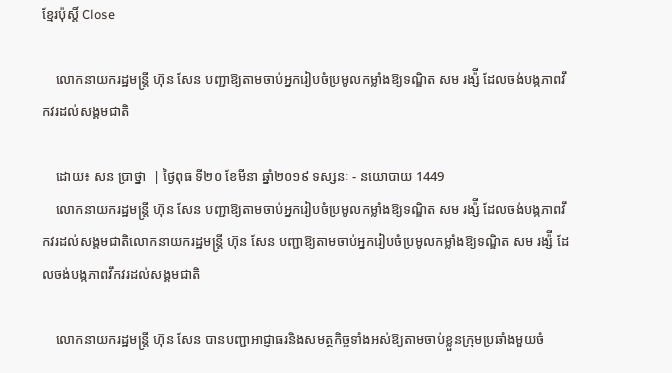ខ្មែរប៉ុស្ដិ៍ Close

    លោកនាយករដ្ឋមន្រ្តី ហ៊ុន សែន បញ្ជាឱ្យតាមចាប់អ្នករៀបចំប្រមូលកម្លាំងឱ្យទណ្ឌិត សម រង្ស៉ី ដែលចង់បង្កភាពវឹកវរដល់សង្គមជាតិ

    ដោយ៖ សន ប្រាថ្នា  | ថ្ងៃពុធ ទី២០ ខែមីនា ឆ្នាំ២០១៩ ទស្សនៈ - នយោបាយ 1449
    លោកនាយករដ្ឋមន្រ្តី ហ៊ុន សែន បញ្ជាឱ្យតាមចាប់អ្នករៀបចំប្រមូលកម្លាំងឱ្យទណ្ឌិត សម រង្ស៉ី ដែលចង់បង្កភាពវឹកវរដល់សង្គមជាតិលោកនាយករដ្ឋមន្រ្តី ហ៊ុន សែន បញ្ជាឱ្យតាមចាប់អ្នករៀបចំប្រមូលកម្លាំងឱ្យទណ្ឌិត សម រង្ស៉ី ដែលចង់បង្កភាពវឹកវរដល់សង្គមជាតិ

    លោកនាយករដ្ឋមន្រ្តី ហ៊ុន សែន បានបញ្ជាអាជ្ញាធរនិងសមត្ថកិច្ចទាំងអស់ឱ្យតាមចាប់ខ្លួនក្រុមប្រឆាំងមួយចំ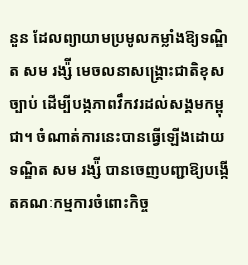នួន ដែលព្យាយាមប្រមូលកម្លាំងឱ្យទណ្ឌិត សម រង្ស៉ី មេចលនាសង្រ្គោះជាតិខុសច្បាប់ ដើម្បីបង្កភាពវឹកវរដល់សង្គមកម្ពុជា។ ចំណាត់ការនេះបានធ្វើឡើងដោយ ទណ្ឌិត សម រង្ស៉ី បានចេញបញ្ជាឱ្យបង្កើតគណៈកម្មការចំពោះកិច្ច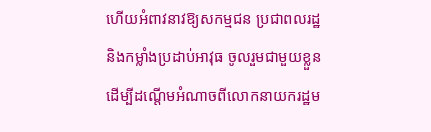ហើយអំពាវនាវឱ្យសកម្មជន ប្រជាពលរដ្ឋ និងកម្លាំងប្រដាប់អាវុធ ចូលរួមជាមួយខ្លួន ដើម្បីដណ្តើមអំណាចពីលោកនាយករដ្ឋម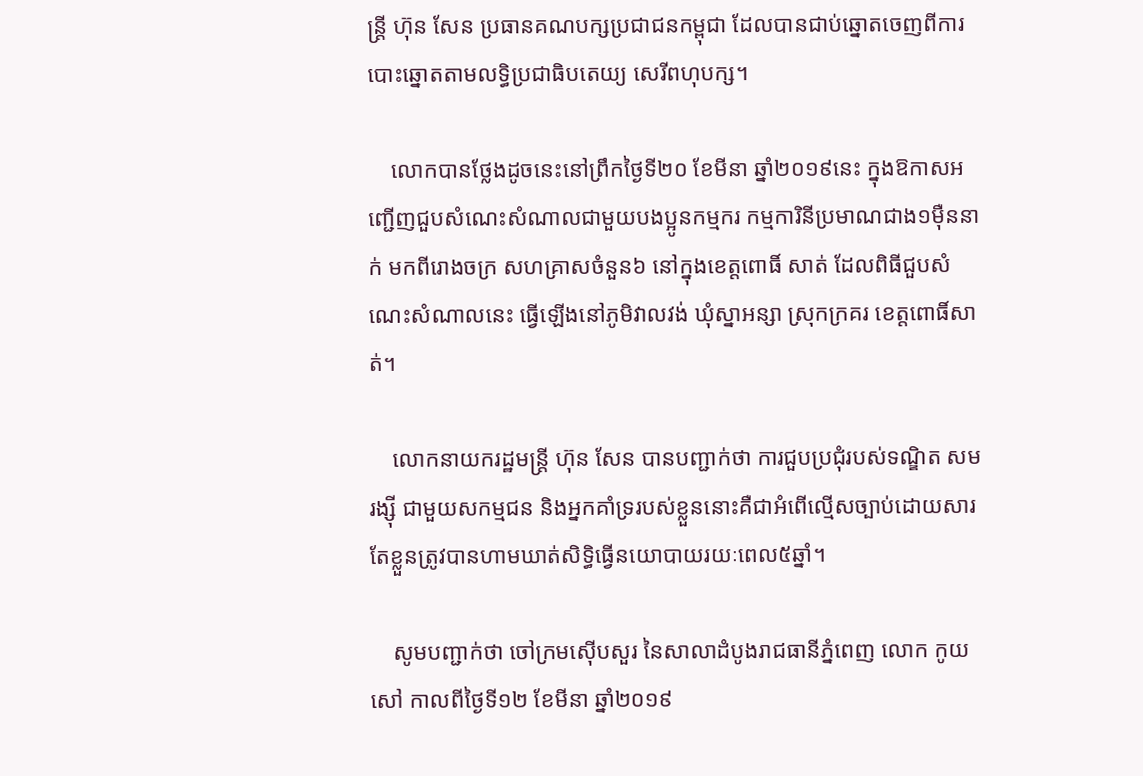ន្រ្តី ហ៊ុន សែន ប្រធានគណបក្សប្រជាជនកម្ពុជា ដែលបានជាប់ឆ្នោតចេញពីការបោះឆ្នោតតាមលទ្ធិប្រជាធិបតេយ្យ សេរីពហុបក្ស។

    លោកបានថ្លែងដូចនេះនៅព្រឹកថ្ងៃទី២០ ខែមីនា ឆ្នាំ២០១៩នេះ ក្នុងឱកាសអញ្ជើញជួបសំណេះសំណាលជាមួយបងប្អូនកម្មករ កម្មការិនីប្រមាណជាង១ម៉ឺននាក់ មកពីរោងចក្រ សហគ្រាសចំនួន៦ នៅក្នុងខេត្តពោធិ៍ សាត់ ដែលពិធីជួបសំណេះសំណាលនេះ ធ្វើឡើងនៅភូមិវាលវង់ ឃុំស្នាអន្សា ស្រុកក្រគរ ខេត្តពោធិ៍សាត់។

    លោកនាយករដ្ឋមន្រ្តី ហ៊ុន សែន បានបញ្ជាក់ថា ការជួបប្រជុំរបស់ទណ្ឌិត សម រង្ស៊ី ជាមួយសកម្មជន និងអ្នកគាំទ្ររបស់ខ្លួននោះគឺជាអំពើល្មើសច្បាប់ដោយសារតែខ្លួនត្រូវបានហាមឃាត់សិទ្ធិធ្វើនយោបាយរយៈពេល៥ឆ្នាំ។

    សូមបញ្ជាក់ថា ចៅក្រមស៊ើបសួរ នៃសាលាដំបូងរាជធានីភ្នំពេញ លោក កូយ សៅ កាលពីថ្ងៃទី១២ ខែមីនា ឆ្នាំ២០១៩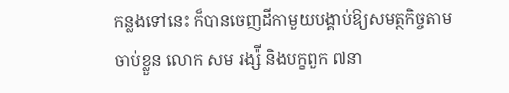កន្លងទៅនេះ ក៏បានចេញដីកាមួយបង្គាប់ឱ្យសមត្ថកិច្ចតាមចាប់ខ្លួន លោក សម រង្ស៉ី និងបក្ខពួក ៧នា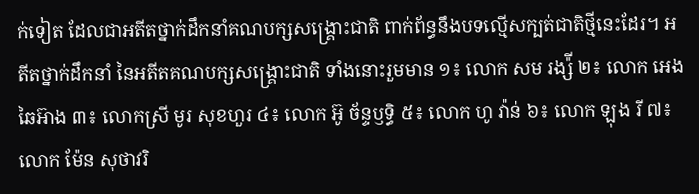ក់ទៀត ដែលជាអតីតថ្នាក់ដឹកនាំគណបក្សសង្រ្គោះជាតិ ពាក់ព័ន្ធនឹងបទល្មើសក្បត់ជាតិថ្មីនេះដែរ។ អតីតថ្នាក់ដឹកនាំ នៃអតីតគណបក្សសង្រ្គោះជាតិ ទាំងនោះរួមមាន ១៖ លោក សម រង្ស៉ី ២៖ លោក អេង ឆៃអ៊ាង ៣៖ លោកស្រី មូរ សុខហួរ ៤៖ លោក អ៊ូ ច័ន្ទឫទ្ធិ ៥៖ លោក ហូ វ៉ាន់ ៦៖ លោក ឡុង រី ៧៖ លោក ម៉ែន សុថាវរិ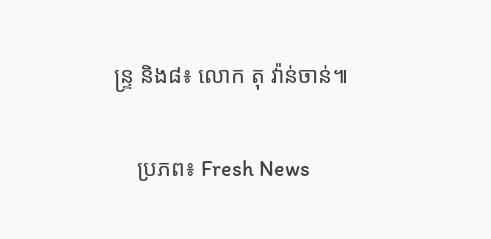ន្ទ្រ និង៨៖ លោក តុ វ៉ាន់ចាន់៕

    ប្រភព៖ Fresh News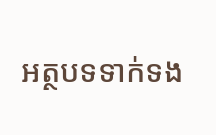អត្ថបទទាក់ទង